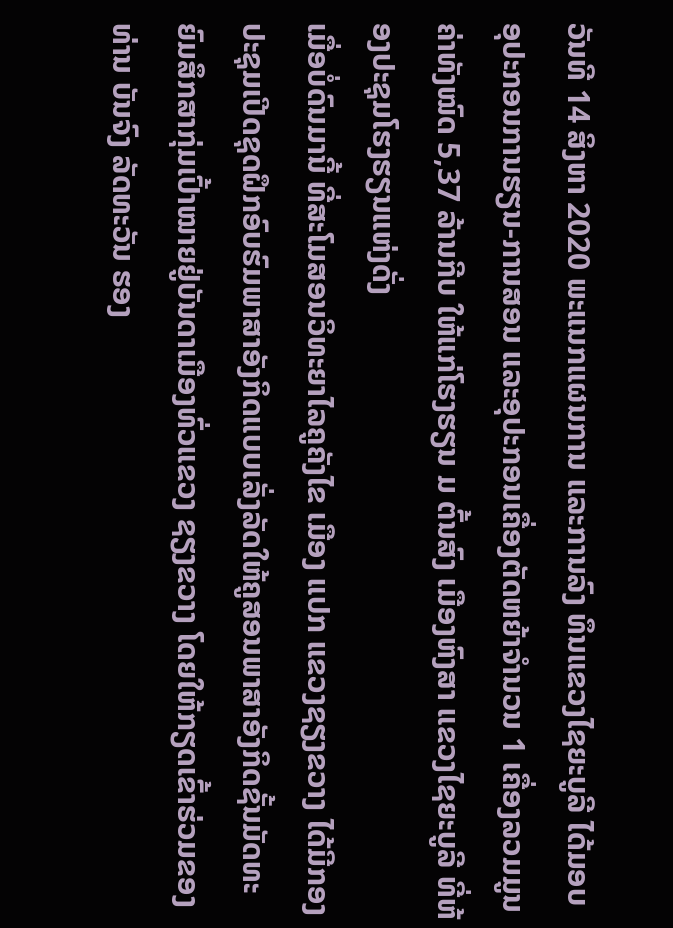ວັນທີ 14 ສິງຫາ 2020 ພະແນກແຜນການ ແລະການລົງ ທຶນແຂວງໄຊຍະບູລີ ໄດ້ມອບອຸປະກອນການຮຽນ-ການສອນ ແລະອຸປະກອນເຄື່ອງຕັດຫຍ້າຈຳນວນ 1 ເຄື່ອງລວມມູນຄ່າທັງໝົດ 5,37 ລ້ານກີບ ໃຫ້ແກ່ໂຮງຮຽນ ມ ຕົ້ນສົງ ເມືອງຫົງສາ ແຂວງໄຊຍະບູລີ ທີ່ຫ້ອງປະຊຸມໂຮງຮຽນແຫ່ງດັ່ງ
ເມື່ອບໍ່ດົນມານີ້ ທີ່ສະໂມສອນວິທະຍາໄລຄູຄັງໄຂ ເມືອງ ແປກ ແຂວງຊຽງຂວາງ ໄດ້ມີກອງປະຊຸມເປີດຊຸດຝຶກອົບຮົມພາສາອັງກິດແບບເລັ່ງລັດໃຫ້ຄູສອນພາສາອັງກິດຊັ້ນມັດທະຍົມສຶກສາກຸ່ມເປົ້າໝາຍຢູ່ບັນດາເມືອງທົ່ວແຂວງ ຊຽງຂວາງ ໂດຍໃຫ້ກຽດເຂົ້າຮ່ວມຂອງທ່ານ ບັນຈົງ ລັດທະວັນ ຮອງ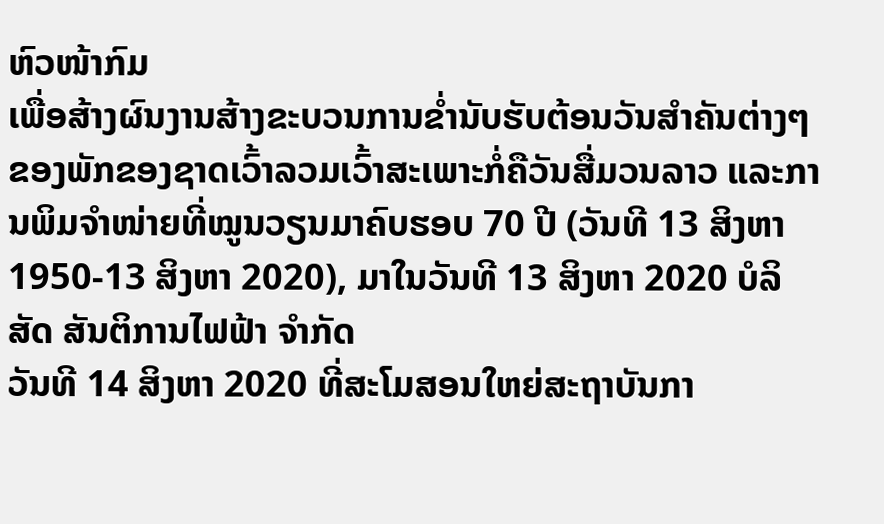ຫົວໜ້າກົມ
ເພື່ອສ້າງຜົນງານສ້າງຂະບວນການຂໍ່ານັບຮັບຕ້ອນວັນສຳຄັນຕ່າງໆຂອງພັກຂອງຊາດເວົ້າລວມເວົ້າສະເພາະກໍ່ຄືວັນສື່ມວນລາວ ແລະການພິມຈຳໜ່າຍທີ່ໝູນວຽນມາຄົບຮອບ 70 ປີ (ວັນທີ 13 ສິງຫາ 1950-13 ສິງຫາ 2020), ມາໃນວັນທີ 13 ສິງຫາ 2020 ບໍລິສັດ ສັນຕິການໄຟຟ້າ ຈຳກັດ
ວັນທີ 14 ສິງຫາ 2020 ທີ່ສະໂມສອນໃຫຍ່ສະຖາບັນກາ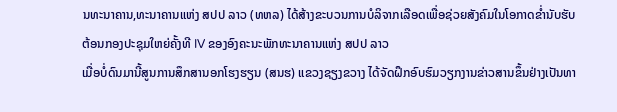ນທະນາຄານ,ທະນາຄານແຫ່ງ ສປປ ລາວ (ທຫລ) ໄດ້ສ້າງຂະບວນການບໍລິຈາກເລືອດເພື່ອຊ່ວຍສັງຄົມໃນໂອກາດຂໍ່ານັບຮັບຕ້ອນກອງປະຊຸມໃຫຍ່ຄັ້ງທີ IV ຂອງອົງຄະນະພັກທະນາຄານແຫ່ງ ສປປ ລາວ
ເມື່ອບໍ່ດົນມານີ້ສູນການສຶກສານອກໂຮງຮຽນ (ສນຮ) ແຂວງຊຽງຂວາງ ໄດ້ຈັດຝຶກອົບຮົມວຽກງານຂ່າວສານຂຶ້ນຢ່າງເປັນທາ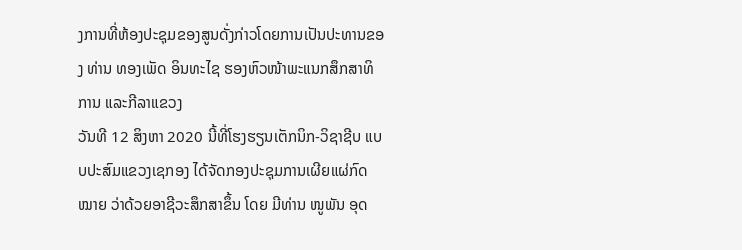ງການທີ່ຫ້ອງປະຊຸມຂອງສູນດັ່ງກ່າວໂດຍການເປັນປະທານຂອງ ທ່ານ ທອງເພັດ ອິນທະໄຊ ຮອງຫົວໜ້າພະແນກສຶກສາທິການ ແລະກີລາແຂວງ
ວັນທີ 12 ສິງຫາ 2020 ນີ້ທີ່ໂຮງຮຽນເຕັກນິກ-ວິຊາຊີບ ແບບປະສົມແຂວງເຊກອງ ໄດ້ຈັດກອງປະຊຸມການເຜີຍແຜ່ກົດໝາຍ ວ່າດ້ວຍອາຊີວະສຶກສາຂຶ້ນ ໂດຍ ມີທ່ານ ໜູພັນ ອຸດ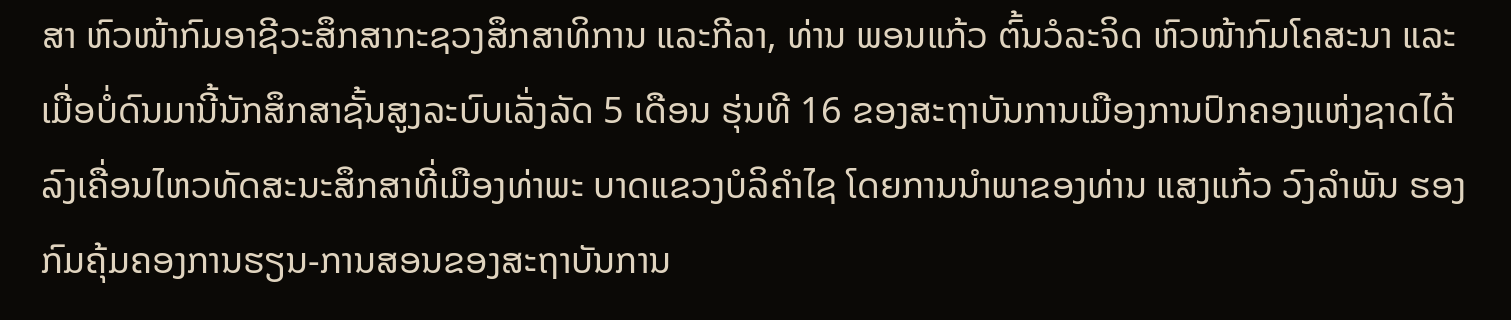ສາ ຫົວໜ້າກົມອາຊີວະສຶກສາກະຊວງສຶກສາທິການ ແລະກີລາ, ທ່ານ ພອນແກ້ວ ຕົ້ນວໍລະຈິດ ຫົວໜ້າກົມໂຄສະນາ ແລະ
ເມື່ອບໍ່ດົນມານີ້ນັກສຶກສາຊັ້ນສູງລະບົບເລັ່ງລັດ 5 ເດືອນ ຮຸ່ນທີ 16 ຂອງສະຖາບັນການເມືອງການປົກຄອງແຫ່ງຊາດໄດ້ລົງເຄື່ອນໄຫວທັດສະນະສຶກສາທີ່ເມືອງທ່າພະ ບາດແຂວງບໍລິຄໍາໄຊ ໂດຍການນຳພາຂອງທ່ານ ແສງແກ້ວ ວົງລໍາພັນ ຮອງກົມຄຸ້ມຄອງການຮຽນ-ການສອນຂອງສະຖາບັນການ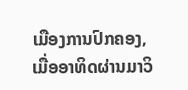ເມືອງການປົກຄອງ,
ເມື່ອອາທິດຜ່ານມາວິ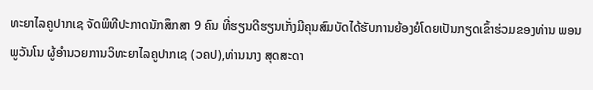ທະຍາໄລຄູປາກເຊ ຈັດພິທີປະກາດນັກສຶກສາ 9 ຄົນ ທີ່ຮຽນດີຮຽນເກັ່ງມີຄຸນສົມບັດໄດ້ຮັບການຍ້ອງຍໍໂດຍເປັນກຽດເຂົ້າຮ່ວມຂອງທ່ານ ພອນ ພູວັນໂນ ຜູ້ອຳນວຍການວິທະຍາໄລຄູປາກເຊ (ວຄປ),ທ່ານນາງ ສຸດສະດາ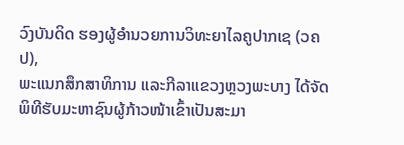ວົງບັນດິດ ຮອງຜູ້ອຳນວຍການວິທະຍາໄລຄູປາກເຊ (ວຄປ),
ພະແນກສຶກສາທິການ ແລະກີລາແຂວງຫຼວງພະບາງ ໄດ້ຈັດພິທີຮັບມະຫາຊົນຜູ້ກ້າວໜ້າເຂົ້າເປັນສະມາ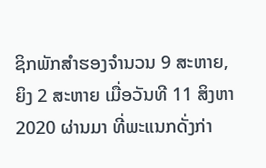ຊິກພັກສຳຮອງຈຳນວນ 9 ສະຫາຍ, ຍິງ 2 ສະຫາຍ ເມື່ອວັນທີ 11 ສິງຫາ 2020 ຜ່ານມາ ທີ່ພະແນກດັ່ງກ່າ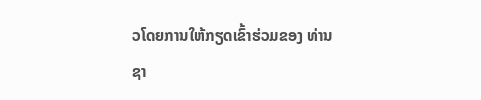ວໂດຍການໃຫ້ກຽດເຂົ້າຮ່ວມຂອງ ທ່ານ ຊາ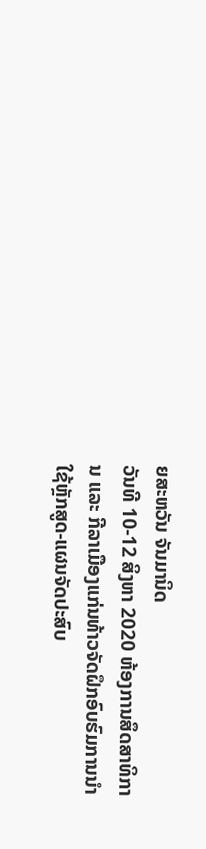ຍສະຫວັນ ຈັນມານິດ
ວັນທີ 10-12 ສິງຫາ 2020 ຫ້ອງການສຶດສາທິການ ແລະ ກີລາເມືອງແກ່ນທ້າວຈັດຝຶກອົບຮົມການນໍາໃຊ້ຫຼັກສູດ-ແຜນຈັດປະສົບ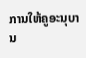ການໃຫ້ຄູອະນຸບານ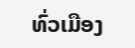ທົ່ວເມືອງ